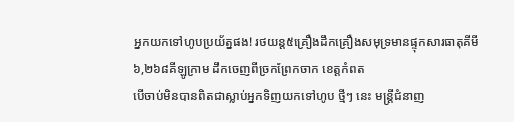អ្នកយកទៅហូបប្រយ័ត្នផង! រថយន្ត៥គ្រឿងដឹកគ្រឿងសមុទ្រមានផ្ទុកសារធាតុគីមី ៦,២៦៨គីឡូក្រាម ដឹកចេញពីច្រកព្រែកចាក ខេត្តកំពត
បើចាប់មិនបានពិតជាស្លាប់អ្នកទិញយកទៅហូប ថ្មីៗ នេះ មន្រ្តីជំនាញ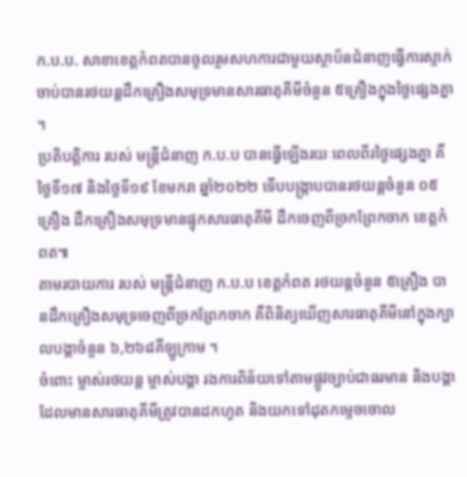ក.ប.ប. សាខាខេត្តកំពតបានចូលរួមសហការជាមួយស្ថាប័នជំនាញធ្វេីការស្ទាក់ចាប់បានរថយន្តដឹកគ្រឿងសមុទ្រមានសារធាតុគីមីចំនួន ៥គ្រឿងក្នុងថ្ងៃផ្សេងគ្នា ។
ប្រតិបត្តិការ របស់ មន្រ្តីជំនាញ ក.ប.ប បានធ្វើឡើងរយៈពេលពីរថ្ងៃផ្សេងគ្នា គឺថ្ងៃទី១៧ និងថ្ងៃទី១៩ ខែមករា ឆ្នាំ២០២២ ទើបបង្រ្កាបបានរថយន្តចំនួន ០៥គ្រឿង ដឹកគ្រឿងសមុទ្រមានផ្ទុកសារធាតុគីមី ដឹកចេញពីច្រកព្រែកចាក ខេត្តកំពត៕
តាមរបាយការ របស់ មន្រ្តីជំនាញ ក.ប.ប ខេត្តកំពត រថយន្តចំនួន ៥គ្រឿង បានដឹកគ្រឿងសមុទ្រចេញពីច្រកព្រែកចាក គឺពិនិត្យឃើញសារធាតុគីមីនៅក្នុងក្បាលបង្គាចំនួន ៦,២៦៨គីឡូក្រាម ។
ចំពោះ ម្ចាស់រថយន្ត ម្ចាស់បង្គា រងការពិន័យទៅតាមផ្លូវច្បាប់ជាធរមាន និងបង្គា ដែលមានសារធាតុគីមីត្រូវបានដកហូត និងយកទៅដុតកម្ទេចចោល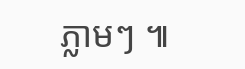ភ្លាមៗ ៕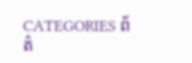CATEGORIES ព័ត៌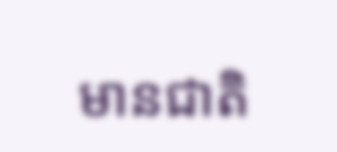មានជាតិ